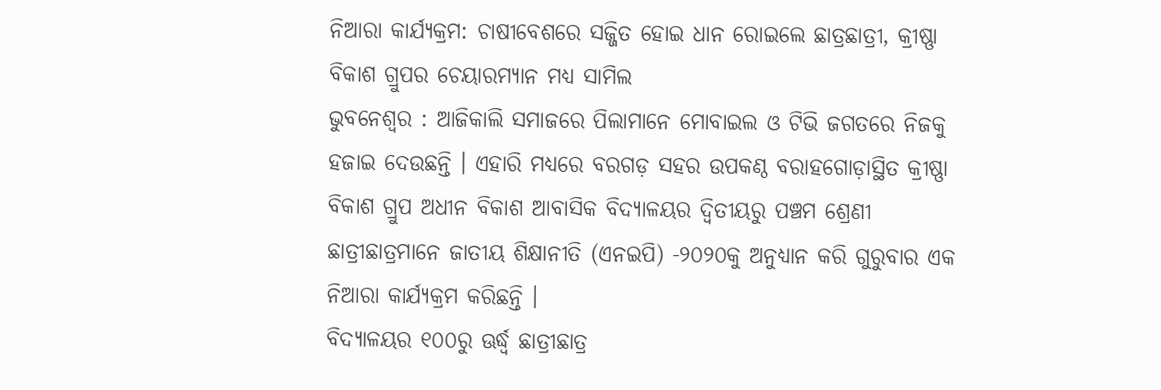ନିଆରା କାର୍ଯ୍ୟକ୍ରମ: ଚାଷୀବେଶରେ ସଜ୍ଜିତ ହୋଇ ଧାନ ରୋଇଲେ ଛାତ୍ରଛାତ୍ରୀ, କ୍ରୀଷ୍ଣା ବିକାଶ ଗ୍ରୁପର ଚେୟାରମ୍ୟାନ ମଧ୍ୟ ସାମିଲ
ଭୁବନେଶ୍ୱର : ଆଜିକାଲି ସମାଜରେ ପିଲାମାନେ ମୋବାଇଲ ଓ ଟିଭି ଜଗତରେ ନିଜକୁ ହଜାଇ ଦେଉଛନ୍ତି । ଏହାରି ମଧ୍ୟରେ ବରଗଡ଼ ସହର ଉପକଣ୍ଠ ବରାହଗୋଡ଼ାସ୍ଥିତ କ୍ରୀଷ୍ଣା ବିକାଶ ଗ୍ରୁପ ଅଧୀନ ବିକାଶ ଆବାସିକ ବିଦ୍ୟାଳୟର ଦ୍ୱିତୀୟରୁ ପଞ୍ଚମ ଶ୍ରେଣୀ ଛାତ୍ରୀଛାତ୍ରମାନେ ଜାତୀୟ ଶିକ୍ଷାନୀତି (ଏନଇପି) -୨୦୨୦କୁ ଅନୁଧ୍ୟାନ କରି ଗୁରୁବାର ଏକ ନିଆରା କାର୍ଯ୍ୟକ୍ରମ କରିଛନ୍ତି ।
ବିଦ୍ୟାଳୟର ୧୦୦ରୁ ଊର୍ଦ୍ଧ୍ୱ ଛାତ୍ରୀଛାତ୍ର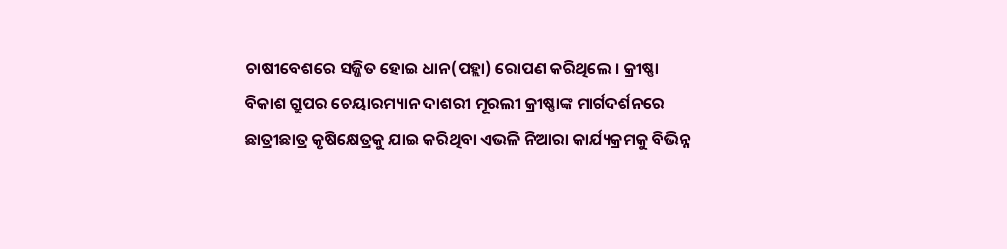ଚାଷୀବେଶରେ ସଜ୍ଜିତ ହୋଇ ଧାନ(ପହ୍ଲା) ରୋପଣ କରିଥିଲେ । କ୍ରୀଷ୍ଣା ବିକାଶ ଗ୍ରୁପର ଚେୟାରମ୍ୟାନ ଦାଶରୀ ମୂରଲୀ କ୍ରୀଷ୍ଣାଙ୍କ ମାର୍ଗଦର୍ଶନରେ ଛାତ୍ରୀଛାତ୍ର କୃଷିକ୍ଷେତ୍ରକୁ ଯାଇ କରିଥିବା ଏଭଳି ନିଆରା କାର୍ଯ୍ୟକ୍ରମକୁ ବିଭିନ୍ନ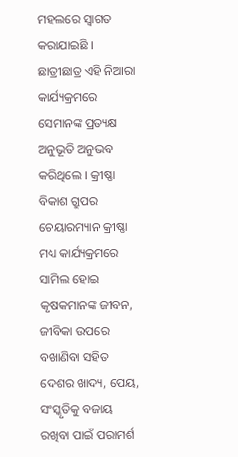ମହଲରେ ସ୍ୱାଗତ କରାଯାଇଛି ।
ଛାତ୍ରୀଛାତ୍ର ଏହି ନିଆରା କାର୍ଯ୍ୟକ୍ରମରେ ସେମାନଙ୍କ ପ୍ରତ୍ୟକ୍ଷ ଅନୁଭୂତି ଅନୁଭବ କରିଥିଲେ । କ୍ରୀଷ୍ଣା ବିକାଶ ଗ୍ରୁପର ଚେୟାରମ୍ୟାନ କ୍ରୀଷ୍ଣା ମଧ୍ୟ କାର୍ଯ୍ୟକ୍ରମରେ ସାମିଲ ହୋଇ କୃଷକମାନଙ୍କ ଜୀବନ, ଜୀବିକା ଉପରେ ବଖାଣିବା ସହିତ ଦେଶର ଖାଦ୍ୟ, ପେୟ, ସଂସ୍କୃତିକୁ ବଜାୟ ରଖିବା ପାଇଁ ପରାମର୍ଶ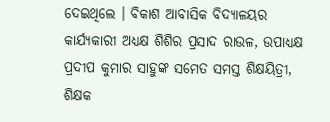ଦେଇଥିଲେ । ବିକାଶ ଆବାସିକ ବିଦ୍ୟାଳୟର କାର୍ଯ୍ୟକାରୀ ଅଧ୍ୟକ୍ଷ ଶିଶିର ପ୍ରସାଦ ରାଉଳ, ଉପାଧ୍ୟକ୍ଷ ପ୍ରଦୀପ କୁମାର ସାହୁଙ୍କ ସମେତ ସମସ୍ତ ଶିକ୍ଷୟିତ୍ରୀ, ଶିକ୍ଷକ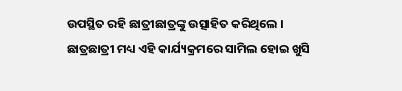ଉପସ୍ଥିତ ରହି ଛାତ୍ରୀଛାତ୍ରଙ୍କୁ ଉତ୍ସାହିତ କରିଥିଲେ । ଛାତ୍ରଛାତ୍ରୀ ମଧ୍ୟ ଏହି କାର୍ଯ୍ୟକ୍ରମରେ ସାମିଲ ହୋଇ ଖୁସି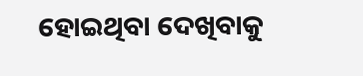ହୋଇଥିବା ଦେଖିବାକୁ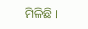ମିଳିଛି ।